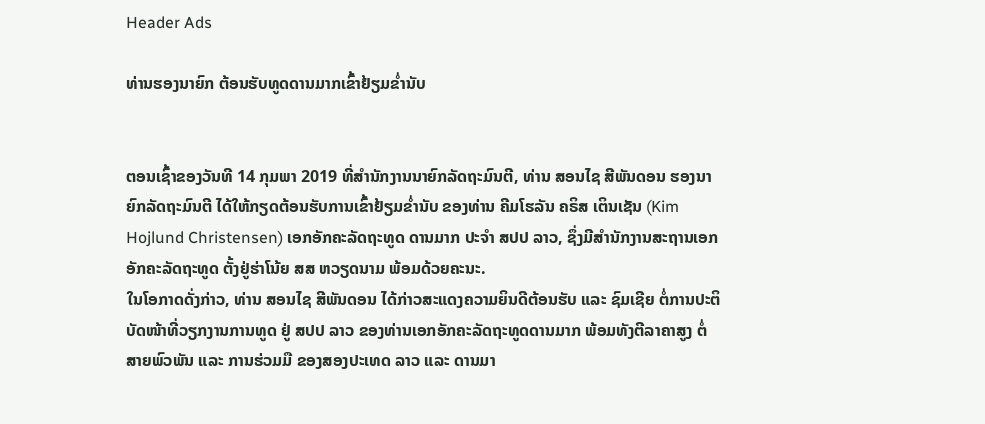Header Ads

ທ່ານຮອງນາຍົກ ຕ້ອນຮັບທູດດານມາກເຂົ້າຢ້ຽມຂໍ່ານັບ


ຕອນເຊົ້າຂອງວັນທີ 14 ກຸມພາ 2019 ທີ່ສຳນັກງານນາຍົກລັດຖະມົນຕີ, ທ່ານ ສອນໄຊ ສີພັນດອນ ຮອງນາຍົກລັດຖະມົນຕີ ໄດ້ໃຫ້ກຽດຕ້ອນຮັບການເຂົ້າຢ້ຽມຂໍ່ານັບ ຂອງທ່ານ ຄີມໂຮລັນ ຄຣິສ ເຕິນເຊັນ (Kim Hojlund Christensen) ເອກອັກຄະລັດຖະທູດ ດານມາກ ປະຈຳ ສປປ ລາວ, ຊຶ່ງມີສຳນັກງານສະຖານເອກອັກຄະລັດຖະທູດ ຕັ້ງຢູ່ຮ່າໂນ້ຍ ສສ ຫວຽດນາມ ພ້ອມດ້ວຍຄະນະ.
ໃນໂອກາດດັ່ງກ່າວ, ທ່ານ ສອນໄຊ ສີພັນດອນ ໄດ້ກ່າວສະແດງຄວາມຍິນດີຕ້ອນຮັບ ແລະ ຊົມເຊີຍ ຕໍ່ການປະຕິບັດໜ້າທີ່ວຽກງານການທູດ ຢູ່ ສປປ ລາວ ຂອງທ່ານເອກອັກຄະລັດຖະທູດດານມາກ ພ້ອມທັງຕີລາຄາສູງ ຕໍ່ສາຍພົວພັນ ແລະ ການຮ່ວມມື ຂອງສອງປະເທດ ລາວ ແລະ ດານມາ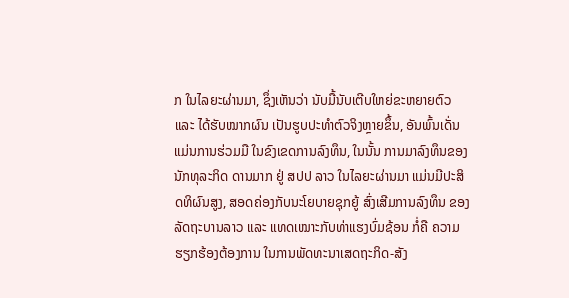ກ ໃນໄລຍະຜ່ານມາ, ຊຶ່ງເຫັນວ່າ ນັບມື້ນັບເຕີບໃຫຍ່ຂະຫຍາຍຕົວ ແລະ ໄດ້ຮັບໝາກຜົນ ເປັນຮູບປະທຳຕົວຈິງຫຼາຍຂຶ້ນ, ອັນພົ້ນເດັ່ນແມ່ນການຮ່ວມມື ໃນຂົງເຂດການລົງທຶນ, ໃນນັ້ນ ການມາລົງທຶນຂອງນັກທຸລະກິດ ດານມາກ ຢູ່ ສປປ ລາວ ໃນໄລຍະຜ່ານມາ ແມ່ນມີປະສິດທິຜົນສູງ, ສອດຄ່ອງກັບນະໂຍບາຍຊຸກຍູ້ ສົ່ງເສີມການລົງທຶນ ຂອງລັດຖະບານລາວ ແລະ ແທດເໝາະກັບທ່າແຮງບົ່ມຊ້ອນ ກໍ່ຄື ຄວາມຮຽກຮ້ອງຕ້ອງການ ໃນການພັດທະນາເສດຖະກິດ-ສັງ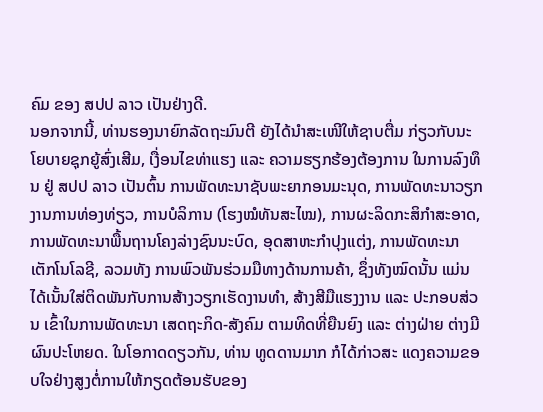ຄົມ ຂອງ ສປປ ລາວ ເປັນຢ່າງດີ.
ນອກຈາກນີ້, ທ່ານຮອງນາຍົກລັດຖະມົນຕີ ຍັງໄດ້ນຳສະເໜີໃຫ້ຊາບຕື່ມ ກ່ຽວກັບນະໂຍບາຍຊຸກຍູ້ສົ່ງເສີມ, ເງື່ອນໄຂທ່າແຮງ ແລະ ຄວາມຮຽກຮ້ອງຕ້ອງການ ໃນການລົງທຶນ ຢູ່ ສປປ ລາວ ເປັນຕົ້ນ ການພັດທະນາຊັບພະຍາກອນມະນຸດ, ການພັດທະນາວຽກງານການທ່ອງທ່ຽວ, ການບໍລິການ (ໂຮງໝໍທັນສະໄໝ), ການຜະລິດກະສິກຳສະອາດ, ການພັດທະນາພື້ນຖານໂຄງລ່າງຊົນນະບົດ, ອຸດສາຫະກຳປຸງແຕ່ງ, ການພັດທະນາເຕັກໂນໂລຊີ, ລວມທັງ ການພົວພັນຮ່ວມມືທາງດ້ານການຄ້າ, ຊຶ່ງທັງໝົດນັ້ນ ແມ່ນໄດ້ເນັ້ນໃສ່ຕິດພັນກັບການສ້າງວຽກເຮັດງານທຳ, ສ້າງສີມືແຮງງານ ແລະ ປະກອບສ່ວນ ເຂົ້າໃນການພັດທະນາ ເສດຖະກິດ-ສັງຄົມ ຕາມທິດທີ່ຍືນຍົງ ແລະ ຕ່າງຝ່າຍ ຕ່າງມີຜົນປະໂຫຍດ. ໃນໂອກາດດຽວກັນ, ທ່ານ ທູດດານມາກ ກໍໄດ້ກ່າວສະ ແດງຄວາມຂອບໃຈຢ່າງສູງຕໍ່ການໃຫ້ກຽດຕ້ອນຮັບຂອງ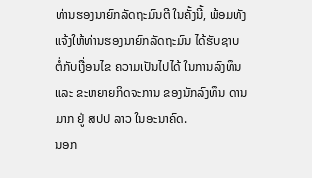ທ່ານຮອງນາຍົກລັດຖະມົນຕີ ໃນຄັ້ງນີ້, ພ້ອມທັງ ແຈ້ງໃຫ້ທ່ານຮອງນາຍົກລັດຖະມົນ ໄດ້ຮັບຊາບ ຕໍ່ກັບເງື່ອນໄຂ ຄວາມເປັນໄປໄດ້ ໃນການລົງທຶນ ແລະ ຂະຫຍາຍກິດຈະການ ຂອງນັກລົງທຶນ ດານມາກ ຢູ່ ສປປ ລາວ ໃນອະນາຄົດ.
ນອກ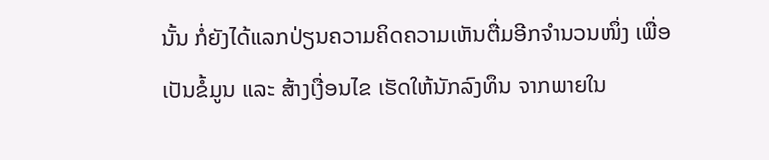ນັ້ນ ກໍ່ຍັງໄດ້ແລກປ່ຽນຄວາມຄິດຄວາມເຫັນຕື່ມອີກຈຳນວນໜຶ່ງ ເພື່ອເປັນຂໍ້ມູນ ແລະ ສ້າງເງື່ອນໄຂ ເຮັດໃຫ້ນັກລົງທຶນ ຈາກພາຍໃນ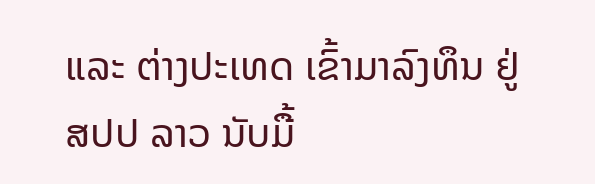ແລະ ຕ່າງປະເທດ ເຂົ້າມາລົງທຶນ ຢູ່ ສປປ ລາວ ນັບມື້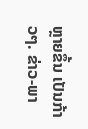ຫຼາຍຂຶ້ນ ເປັນກ້າວໆ. ຂ່າວ-ພາ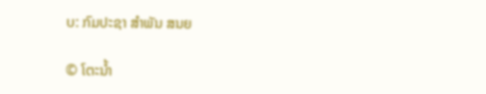ບ: ກົມປະຊາ ສຳພັນ ສນຍ

© ໂຕະນໍ້າ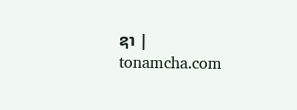ຊາ | tonamcha.com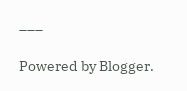___

Powered by Blogger.